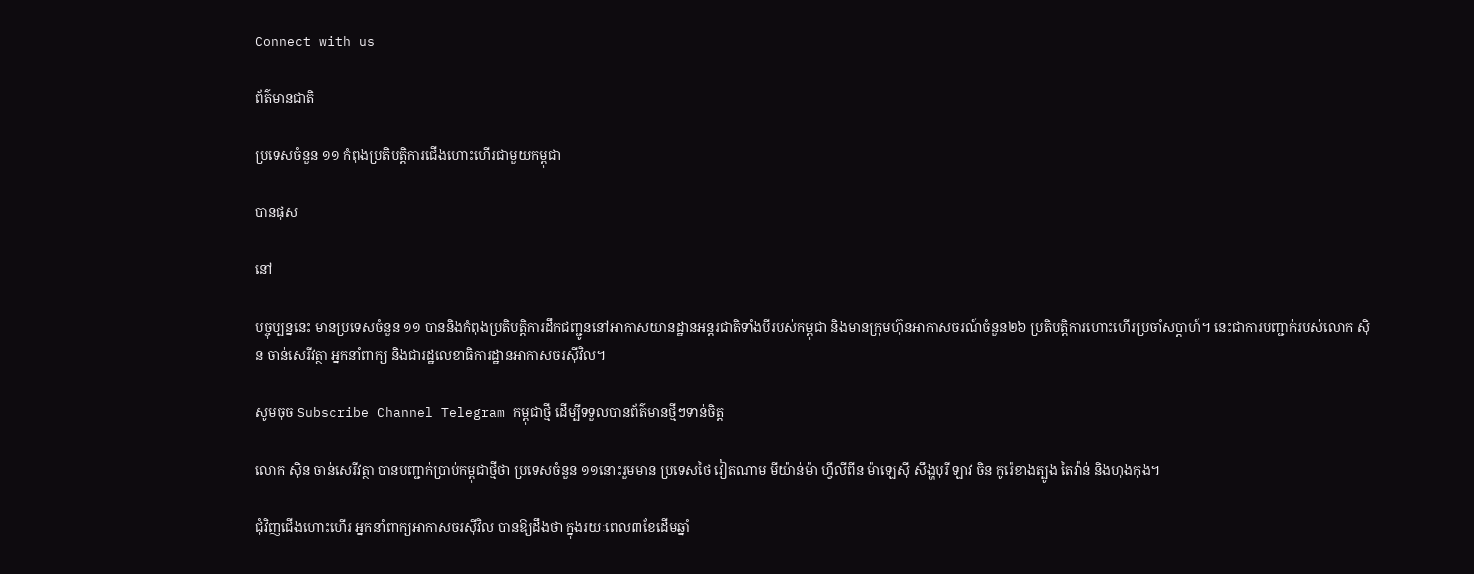Connect with us

ព័ត៌មានជាតិ

ប្រទេសចំនួន ១១ កំពុងប្រតិបត្តិការជើងហោះហើរជាមួយកម្ពុជា

បានផុស

នៅ

បច្ចុប្បន្ននេះ មានប្រទេសចំនួន ១១ បាននិងកំពុងប្រតិបត្តិការដឹកជញ្ជូននៅអាកាសយានដ្ឋានអន្តរជាតិទាំងបីរបស់កម្ពុជា និងមានក្រុមហ៊ុនអាកាសចរណ៍ចំនួន២៦ ប្រតិបត្តិការហោះហើរប្រចាំសប្តាហ៍។ នេះជាការបញ្ជាក់របស់លោក ស៊ិន ចាន់សេរីវត្ថា អ្នកនាំពាក្យ និងជារដ្ឋលេខាធិការដ្ឋានអាកាសចរស៊ីវិល។

សូមចុច Subscribe Channel Telegram កម្ពុជាថ្មី ដើម្បីទទួលបានព័ត៌មានថ្មីៗទាន់ចិត្ត

លោក ស៊ិន ចាន់សេរីវត្ថា បានបញ្ជាក់ប្រាប់កម្ពុជាថ្មីថា ប្រទេសចំនួន ១១នោះរួមមាន ប្រទេសថៃ វៀតណាម មីយ៉ាន់ម៉ា ហ្វីលីពីន ម៉ាឡេស៊ី សឹង្ហបុរី ឡាវ ចិន កូរ៉េខាងត្បូង តៃវ៉ាន់ និងហុងកុង។

ជុំវិញជើងហោះហើរ អ្នកនាំពាក្យអាកាសចរស៊ីវិល បានឱ្យដឹងថា ក្នុងរយៈពេល៣ខែដើមឆ្នាំ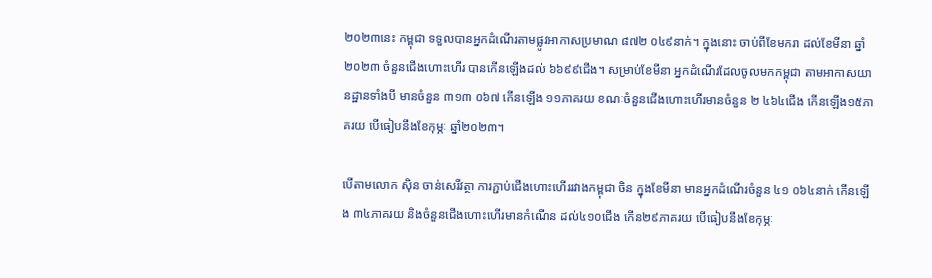២០២៣នេះ កម្ពុជា ទទួលបានអ្នកដំណើរតាមផ្លូវអាកាសប្រមាណ ៨៧២ ០៤៩នាក់។ ក្នុងនោះ ចាប់ពីខែមករា ដល់ខែមីនា ឆ្នាំ២០២៣ ចំនួនជើងហោះហើរ បានកើនឡើងដល់ ៦៦៩៩ជើង។ សម្រាប់ខែមីនា អ្នកដំណើរដែលចូលមកកម្ពុជា តាមអាកាសយានដ្ឋានទាំងបី មានចំនួន ៣១៣ ០៦៧ កើនឡើង ១១ភាគរយ ខណៈចំនួនជើងហោះហើរមានចំនួន ២ ៤៦៤ជើង កើនឡើង១៥ភាគរយ បើធៀបនឹងខែកុម្ភៈ ឆ្នាំ២០២៣។

បើតាមលោក ស៊ិន ចាន់សេរីវត្ថា ការភ្ជាប់ជើងហោះហើររវាងកម្ពុជា ចិន ក្នុងខែមីនា មានអ្នកដំណើរចំនួន ៤១ ០៦៤នាក់ កើនឡើង ៣៤ភាគរយ និងចំនួនជើងហោះហើរមានកំណើន ដល់៤១០ជើង កើន២៩ភាគរយ បើធៀបនឹងខែកុម្ភៈ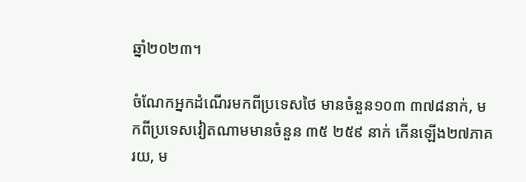ឆ្នាំ២០២៣។

ចំណែកអ្នកដំណើរមកពីប្រទេសថៃ មានចំនួន១០៣ ៣៧៨នាក់, មកពីប្រទេសវៀតណាមមានចំនួន ៣៥ ២៥៩ នាក់ កើនឡើង២៧ភាគរយ, ម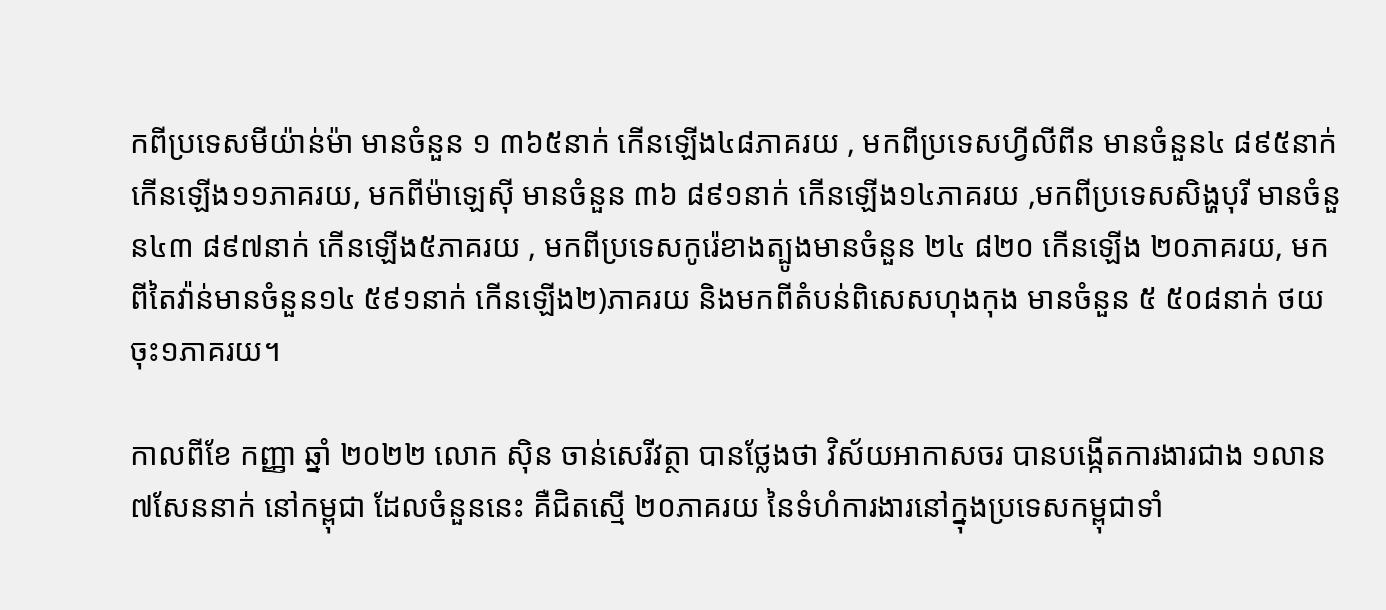កពីប្រទេសមីយ៉ាន់ម៉ា មានចំនួន ១ ៣៦៥នាក់ កើនឡើង៤៨ភាគរយ , មកពីប្រទេសហ្វីលីពីន មានចំនួន៤ ៨៩៥នាក់ កើនឡើង១១ភាគរយ, មកពីម៉ាឡេស៊ី មានចំនួន ៣៦ ៨៩១នាក់ កើនឡើង១៤ភាគរយ ,មកពីប្រទេសសិង្ហបុរី មានចំនួន៤៣ ៨៩៧នាក់ កើនឡើង៥ភាគរយ , មកពីប្រទេសកូរ៉េខាងត្បូងមានចំនួន ២៤ ៨២០ កើនឡើង ២០ភាគរយ, មកពីតៃវ៉ាន់មានចំនួន១៤ ៥៩១នាក់ កើនឡើង២)ភាគរយ និងមកពីតំបន់ពិសេសហុងកុង មានចំនួន ៥ ៥០៨នាក់ ថយចុះ១ភាគរយ។

កាលពីខែ កញ្ញា ឆ្នាំ ២០២២ លោក ស៊ិន ចាន់សេរីវត្ថា បានថ្លែងថា វិស័យអាកាសចរ បានបង្កើតការងារជាង ១លាន ៧សែននាក់ នៅកម្ពុជា ដែលចំនួននេះ គឺជិតស្មើ ២០ភាគរយ នៃទំហំការងារនៅក្នុងប្រទេសកម្ពុជាទាំ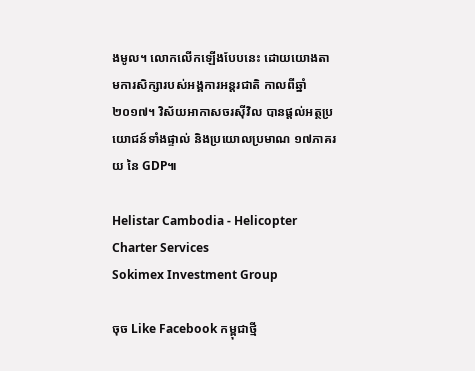ងមូល។ លោកលើកឡើងបែបនេះ ដោយយោងតាមការសិក្សារបស់អង្គការអន្តរជាតិ កាលពីឆ្នាំ ២០១៧។ វិស័យអាកាសចរស៊ីវិល បានផ្តល់អត្ថប្រយោជន៍ទាំងផ្ទាល់ និងប្រយោលប្រមាណ ១៧ភាគរយ នៃ GDP៕

Helistar Cambodia - Helicopter Charter Services
Sokimex Investment Group

ចុច Like Facebook កម្ពុជាថ្មី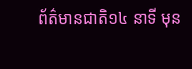ព័ត៌មានជាតិ១៤ នាទី មុន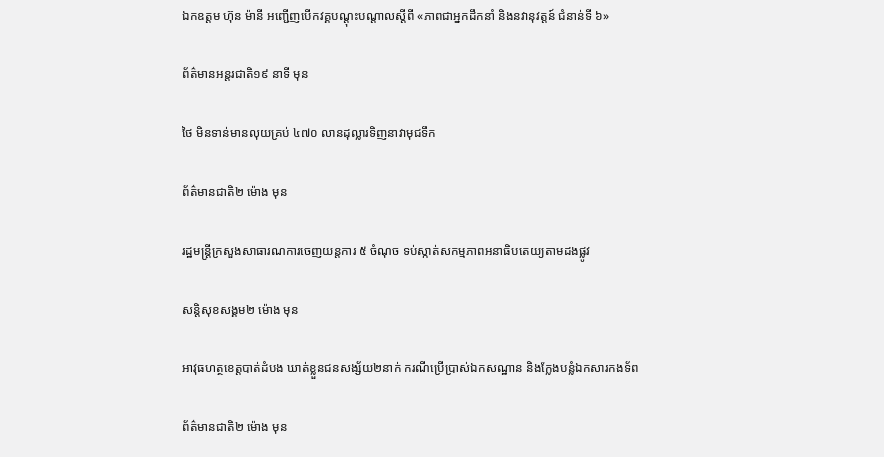ឯកឧត្ដម ហ៊ុន ម៉ានី អញ្ជើញបើកវគ្គបណ្ដុះបណ្ដាលស្ដីពី «ភាពជាអ្នកដឹកនាំ និងនវានុវត្តន៍ ជំនាន់ទី ៦»

ព័ត៌មានអន្ដរជាតិ១៩ នាទី មុន

ថៃ មិនទាន់មានលុយគ្រប់ ៤៧០ លានដុល្លារទិញនាវាមុជទឹក

ព័ត៌មានជាតិ២ ម៉ោង មុន

រដ្ឋមន្ត្រីក្រសួងសាធារណការចេញយន្តការ ៥ ចំណុច ទប់ស្កាត់សកម្មភាពអនាធិបតេយ្យតាមដងផ្លូវ

សន្តិសុខសង្គម២ ម៉ោង មុន

អាវុធហត្ថខេត្តបាត់ដំបង ឃាត់ខ្លួនជនសង្ស័យ២នាក់ ករណីប្រើប្រាស់ឯកសណ្ឋាន និងក្លែងបន្លំឯកសារកងទ័ព

ព័ត៌មានជាតិ២ ម៉ោង មុន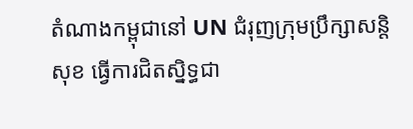តំណាងកម្ពុជានៅ UN ជំរុញក្រុមប្រឹក្សាសន្តិសុខ ធ្វើការជិតស្និទ្ធជា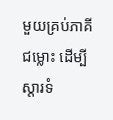មួយគ្រប់ភាគីជម្លោះ ដើម្បីស្តារទំ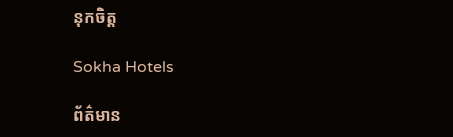នុកចិត្ត

Sokha Hotels

ព័ត៌មាន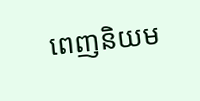ពេញនិយម